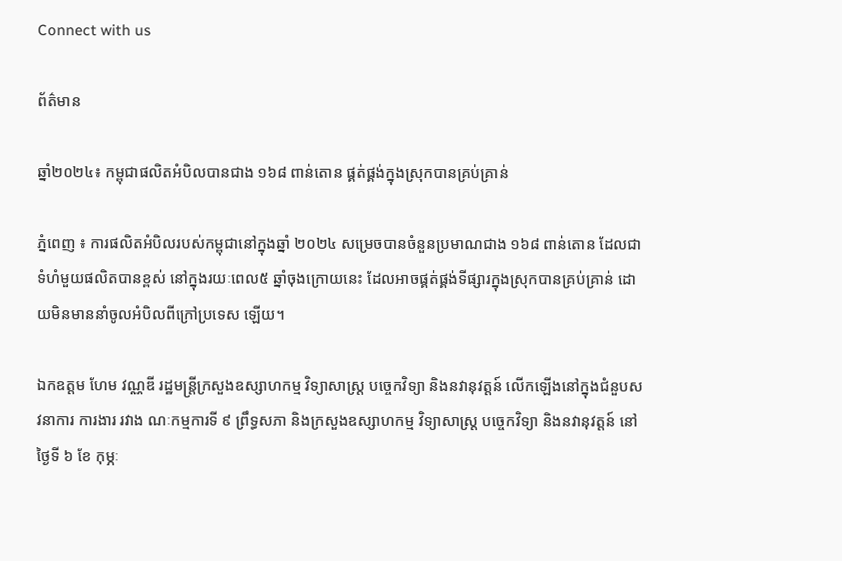Connect with us

ព័ត៌មាន

ឆ្នាំ២០២៤៖ កម្ពុជាផលិតអំបិលបានជាង ១៦៨ ពាន់តោន ផ្គត់ផ្គង់ក្នុងស្រុកបានគ្រប់គ្រាន់

ភ្នំពេញ ៖ ការផលិតអំបិលរបស់កម្ពុជានៅក្នុងឆ្នាំ ២០២៤ សម្រេចបានចំនួនប្រមាណជាង ១៦៨ ពាន់តោន ដែលជាទំហំមួយផលិតបានខ្ពស់ នៅក្នុងរយៈពេល៥ ឆ្នាំចុងក្រោយនេះ ដែលអាចផ្គត់ផ្គង់ទីផ្សារក្នុងស្រុកបានគ្រប់គ្រាន់ ដោយមិនមាននាំចូលអំបិលពីក្រៅប្រទេស ឡើយ។

ឯកឧត្តម ហែម វណ្ណឌី រដ្ឋមន្រ្តីក្រសួងឧស្សាហកម្ម វិទ្យាសាស្ត្រ បច្ចេកវិទ្យា និងនវានុវត្តន៍ លើកឡើងនៅក្នុងជំនួបសវនាការ ការងារ រវាង ណៈកម្មការទី ៩ ព្រឹទ្ធសភា និងក្រសួងឧស្សាហកម្ម វិទ្យាសាស្ត្រ បច្ចេកវិទ្យា និងនវានុវត្តន៍ នៅថ្ងៃទី ៦ ខែ កុម្ភៈ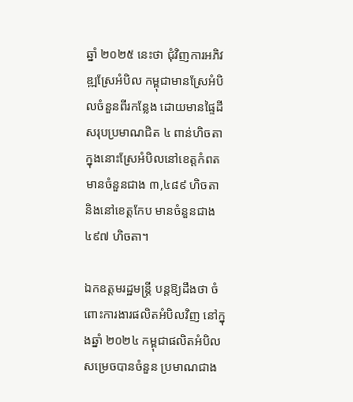ឆ្នាំ ២០២៥ នេះថា ជុំវិញការអភិវឌ្ឍស្រែអំបិល កម្ពុជាមានស្រែអំបិលចំនួនពីរកន្លែង ដោយមានផ្ទៃដីសរុបប្រមាណជិត ៤ ពាន់ហិចតា ក្នុងនោះស្រែអំបិលនៅខេត្តកំពត មានចំនួនជាង ៣,៤៨៩ ហិចតា និងនៅខេត្តកែប មានចំនួនជាង ៤៩៧ ហិចតា។

ឯកឧត្តមរដ្ឋមន្រ្តី បន្តឱ្យដឹងថា ចំពោះការងារផលិតអំបិលវិញ នៅក្នុងឆ្នាំ ២០២៤ កម្ពុជាផលិតអំបិលសម្រេចបានចំនួន ប្រមាណជាង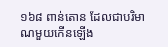១៦៨ ពាន់តោន ដែលជាបរិមាណមួយកើនឡើង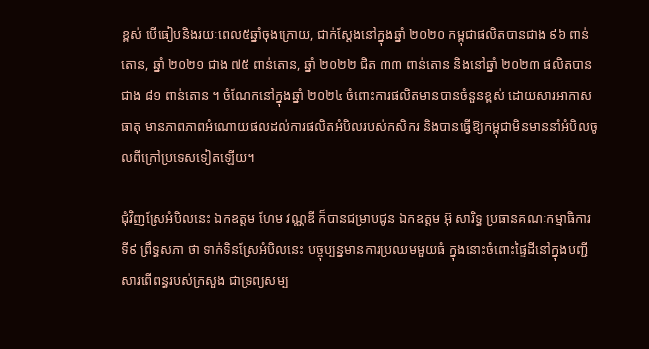ខ្ពស់ បើធៀបនិងរយៈពេល៥ឆ្នាំចុងក្រោយ, ជាក់ស្តែងនៅក្នុងឆ្នាំ ២០២០ កម្ពុជាផលិតបានជាង ៩៦ ពាន់តោន, ឆ្នាំ ២០២១ ជាង ៧៥ ពាន់តោន, ឆ្នាំ ២០២២ ជិត ៣៣ ពាន់តោន និងនៅឆ្នាំ ២០២៣ ផលិតបានជាង ៨១ ពាន់តោន ។ ចំណែកនៅក្នុងឆ្នាំ ២០២៤ ចំពោះការផលិតមានបានចំនួនខ្ពស់ ដោយសារអាកាសធាតុ មានភាពភាពអំណោយផលដល់ការផលិតអំបិលរបស់កសិករ និងបានធ្វើឱ្យកម្ពុជាមិនមាននាំអំបិលចូលពីក្រៅប្រទេសទៀតឡើយ។

ជុំវិញស្រែអំបិលនេះ ឯកឧត្តម ហែម វណ្ណឌី ក៏បានជម្រាបជូន ឯកឧត្តម អ៊ុ សារិទ្ធ ប្រធានគណៈកម្មាធិការទី៩ ព្រឹទ្ធសភា ថា ទាក់ទិនស្រែអំបិលនេះ បច្ចុប្បន្នមានការប្រឈមមួយធំ ក្នុងនោះចំពោះផ្ទៃដីនៅក្នុងបញ្ជីសារពើពន្ធរបស់ក្រសួង ជាទ្រព្យសម្ប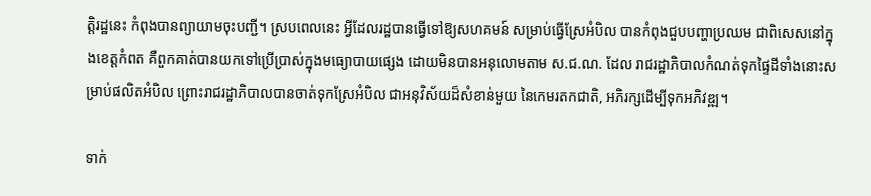ត្តិរដ្ឋនេះ កំពុងបានព្យាយាមចុះបញ្ជី។ ស្របពេលនេះ អ្វីដែលរដ្ឋបានធ្វើទៅឱ្យសហគមន៍ សម្រាប់ធ្វើស្រែអំបិល បានកំពុងជួបបញ្ហាប្រឈម ជាពិសេសនៅក្នុងខេត្តកំពត គឺពួកគាត់បានយកទៅប្រើប្រាស់ក្នុងមធ្យោបាយផ្សេង ដោយមិនបានអនុលោមតាម ស.ជ.ណ. ដែល រាជរដ្ឋាភិបាលកំណត់ទុកផ្ទៃដីទាំងនោះសម្រាប់ផលិតអំបិល ព្រោះរាជរដ្ឋាភិបាលបានចាត់ទុកស្រែអំបិល ជាអនុវិស័យដ៏សំខាន់មួយ នៃកេមរតកជាតិ, អភិរក្សដើម្បីទុកអភិវឌ្ឍ។

ទាក់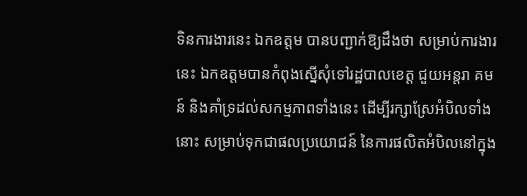ទិនការងារនេះ ឯកឧត្តម បានបញ្ជាក់ឱ្យដឹងថា សម្រាប់ការងារនេះ ឯកឧត្តមបានកំពុងស្នើសុំទៅរដ្ឋបាលខេត្ត ជួយអន្តរា គមន៍ និងគាំទ្រដល់សកម្មភាពទាំងនេះ ដើម្បីរក្សាស្រែអំបិលទាំងនោះ សម្រាប់ទុកជាផលប្រយោជន៍ នៃការផលិតអំបិលនៅក្នុង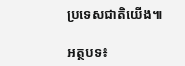ប្រទេសជាតិយើង៕

អត្ថបទ៖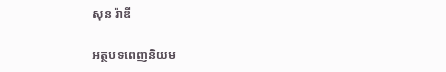សុន រ៉ាឌី

អត្ថបទពេញនិយម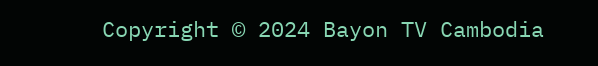Copyright © 2024 Bayon TV Cambodia